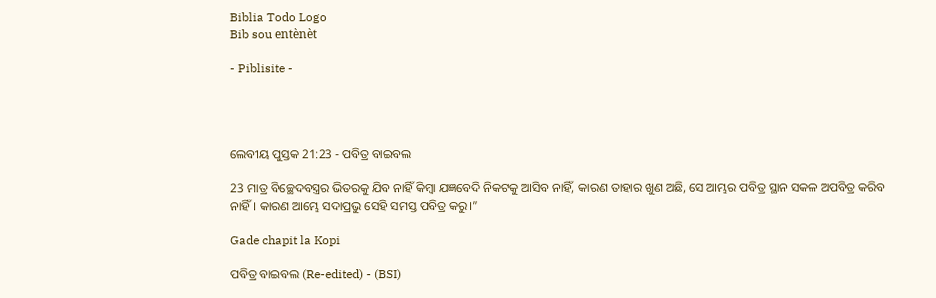Biblia Todo Logo
Bib sou entènèt

- Piblisite -




ଲେବୀୟ ପୁସ୍ତକ 21:23 - ପବିତ୍ର ବାଇବଲ

23 ମାତ୍ର ବିଚ୍ଛେଦବସ୍ତ୍ରର ଭିତରକୁ ଯିବ ନାହିଁ କିମ୍ବା ଯଜ୍ଞବେଦି ନିକଟକୁ ଆସିବ ନାହିଁ, କାରଣ ତାହାର ଖୁଣ ଅଛି, ସେ ଆମ୍ଭର ପବିତ୍ର ସ୍ଥାନ ସକଳ ଅପବିତ୍ର କରିବ ନାହିଁ। କାରଣ ଆମ୍ଭେ ସଦାପ୍ରଭୁ ସେହି ସମସ୍ତ ପବିତ୍ର କରୁ।”

Gade chapit la Kopi

ପବିତ୍ର ବାଇବଲ (Re-edited) - (BSI)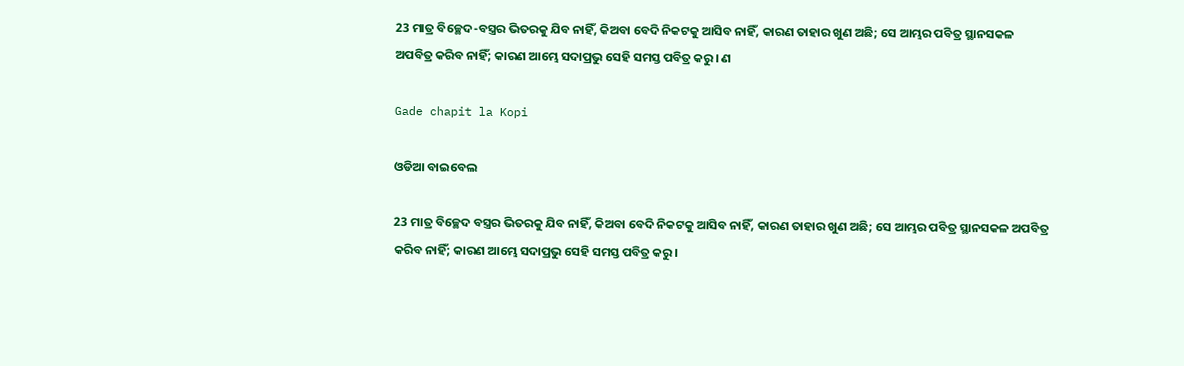23 ମାତ୍ର ବିଚ୍ଛେଦ-ବସ୍ତ୍ରର ଭିତରକୁ ଯିବ ନାହିଁ, କିଅବା ବେଦି ନିକଟକୁ ଆସିବ ନାହିଁ, କାରଣ ତାହାର ଖୁଣ ଅଛି; ସେ ଆମ୍ଭର ପବିତ୍ର ସ୍ଥାନସକଳ ଅପବିତ୍ର କରିବ ନାହିଁ; କାରଣ ଆମ୍ଭେ ସଦାପ୍ରଭୁ ସେହି ସମସ୍ତ ପବିତ୍ର କରୁ। ଣ

Gade chapit la Kopi

ଓଡିଆ ବାଇବେଲ

23 ମାତ୍ର ବିଚ୍ଛେଦ ବସ୍ତ୍ରର ଭିତରକୁ ଯିବ ନାହିଁ, କିଅବା ବେଦି ନିକଟକୁ ଆସିବ ନାହିଁ, କାରଣ ତାହାର ଖୁଣ ଅଛି; ସେ ଆମ୍ଭର ପବିତ୍ର ସ୍ଥାନସକଳ ଅପବିତ୍ର କରିବ ନାହିଁ; କାରଣ ଆମ୍ଭେ ସଦାପ୍ରଭୁ ସେହି ସମସ୍ତ ପବିତ୍ର କରୁ।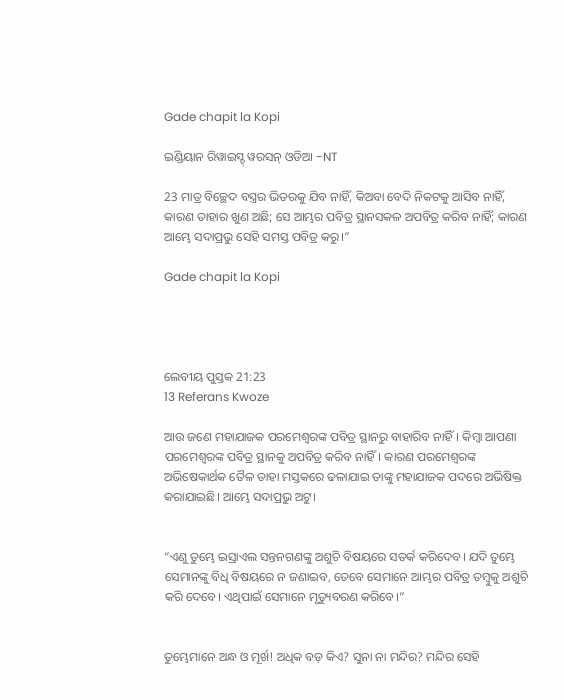Gade chapit la Kopi

ଇଣ୍ଡିୟାନ ରିୱାଇସ୍ଡ୍ ୱରସନ୍ ଓଡିଆ -NT

23 ମାତ୍ର ବିଚ୍ଛେଦ ବସ୍ତ୍ରର ଭିତରକୁ ଯିବ ନାହିଁ, କିଅବା ବେଦି ନିକଟକୁ ଆସିବ ନାହିଁ, କାରଣ ତାହାର ଖୁଣ ଅଛି; ସେ ଆମ୍ଭର ପବିତ୍ର ସ୍ଥାନସକଳ ଅପବିତ୍ର କରିବ ନାହିଁ; କାରଣ ଆମ୍ଭେ ସଦାପ୍ରଭୁ ସେହି ସମସ୍ତ ପବିତ୍ର କରୁ।”

Gade chapit la Kopi




ଲେବୀୟ ପୁସ୍ତକ 21:23
13 Referans Kwoze

ଆଉ ଜଣେ ମହାଯାଜକ ପରମେଶ୍ୱରଙ୍କ ପବିତ୍ର ସ୍ଥାନରୁ ବାହାରିବ ନାହିଁ। କିମ୍ବା ଆପଣା ପରମେଶ୍ୱରଙ୍କ ପବିତ୍ର ସ୍ଥାନକୁ ଅପବିତ୍ର କରିବ ନାହିଁ। କାରଣ ପରମେଶ୍ୱରଙ୍କ ଅଭିଷେକାର୍ଥକ ତୈଳ ତାହା ମସ୍ତକରେ ଢଳାଯାଇ ତାଙ୍କୁ ମହାଯାଜକ ପଦରେ ଅଭିଷିକ୍ତ କରାଯାଇଛି। ଆମ୍ଭେ ସଦାପ୍ରଭୁ ଅଟୁ।


“ଏଣୁ ତୁମ୍ଭେ ଇସ୍ରାଏଲ ସନ୍ତନଗଣଙ୍କୁ ଅଶୁଚି ବିଷୟରେ ସତର୍କ କରିଦେବ। ଯଦି ତୁମ୍ଭେ ସେମାନଙ୍କୁ ବିଧି ବିଷୟରେ ନ ଜଣାଇବ, ତେବେ ସେମାନେ ଆମ୍ଭର ପବିତ୍ର ତମ୍ବୁକୁ ଅଶୁଚି କରି ଦେବେ। ଏଥିପାଇଁ ସେମାନେ ମୃତ୍ୟୁବରଣ କରିବେ।”


ତୁମ୍ଭେମାନେ ଅନ୍ଧ ଓ ମୂର୍ଖ! ଅଧିକ ବଡ଼ କିଏ? ସୁନା ନା ମନ୍ଦିର? ମନ୍ଦିର ସେହି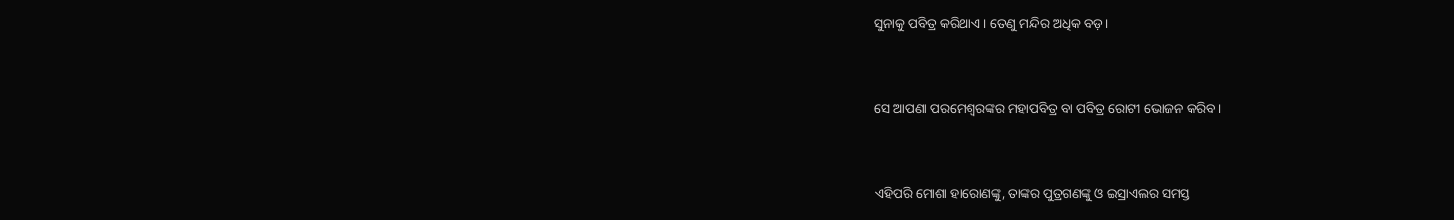ସୁନାକୁ ପବିତ୍ର କରିଥାଏ। ତେଣୁ ମନ୍ଦିର ଅଧିକ ବଡ଼।


ସେ ଆପଣା ପରମେଶ୍ୱରଙ୍କର ମହାପବିତ୍ର ବା ପବିତ୍ର ରୋଟୀ ଭୋଜନ କରିବ।


ଏହିପରି ମୋଶା ହାରୋଣଙ୍କୁ, ତାଙ୍କର ପୁତ୍ରଗଣଙ୍କୁ ଓ ଇସ୍ରାଏଲର ସମସ୍ତ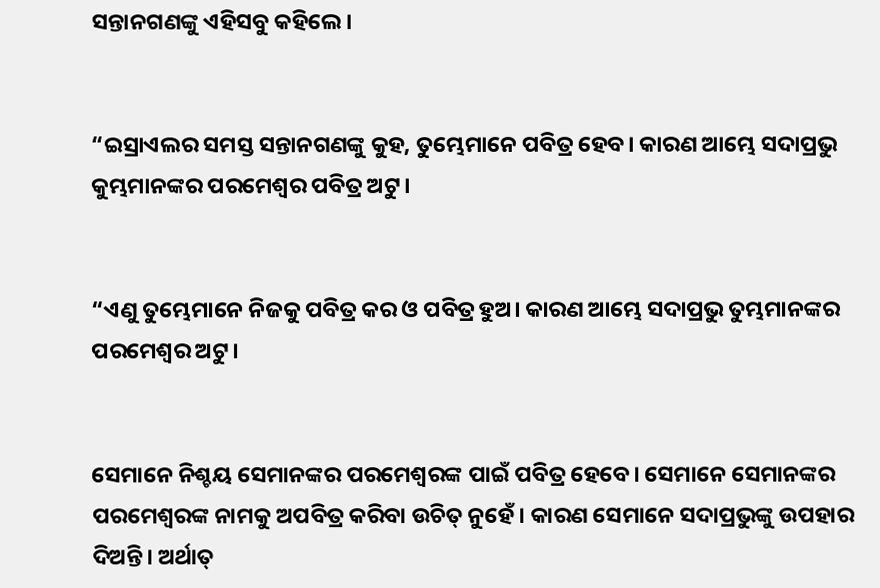ସନ୍ତାନଗଣଙ୍କୁ ଏହିସବୁ କହିଲେ।


“ଇସ୍ରାଏଲର ସମସ୍ତ ସନ୍ତାନଗଣଙ୍କୁ କୁହ, ତୁମ୍ଭେମାନେ ପବିତ୍ର ହେବ। କାରଣ ଆମ୍ଭେ ସଦାପ୍ରଭୁ କୁମ୍ଭମାନଙ୍କର ପରମେଶ୍ୱର ପବିତ୍ର ଅଟୁ।


“ଏଣୁ ତୁମ୍ଭେମାନେ ନିଜକୁ ପବିତ୍ର କର ଓ ପବିତ୍ର ହୁଅ। କାରଣ ଆମ୍ଭେ ସଦାପ୍ରଭୁ ତୁମ୍ଭମାନଙ୍କର ପରମେଶ୍ୱର ଅଟୁ।


ସେମାନେ ନିଶ୍ଚୟ ସେମାନଙ୍କର ପରମେଶ୍ୱରଙ୍କ ପାଇଁ ପବିତ୍ର ହେବେ। ସେମାନେ ସେମାନଙ୍କର ପରମେଶ୍ୱରଙ୍କ ନାମକୁ ଅପବିତ୍ର କରିବା ଉଚିତ୍ ନୁହେଁ। କାରଣ ସେମାନେ ସଦାପ୍ରଭୁଙ୍କୁ ଉପହାର ଦିଅନ୍ତି। ଅର୍ଥାତ୍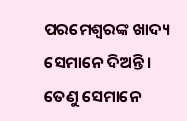ପରମେଶ୍ୱରଙ୍କ ଖାଦ୍ୟ ସେମାନେ ଦିଅନ୍ତି। ତେଣୁ ସେମାନେ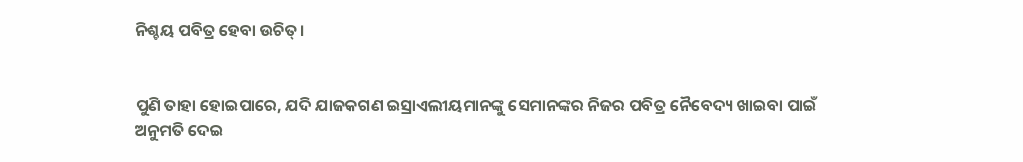ନିଶ୍ଚୟ ପବିତ୍ର ହେବା ଉଚିତ୍।


ପୁଣି ତାହା ହୋଇପାରେ, ଯଦି ଯାଜକଗଣ ଇସ୍ରାଏଲୀୟମାନଙ୍କୁ ସେମାନଙ୍କର ନିଜର ପବିତ୍ର ନୈବେଦ୍ୟ ଖାଇବା ପାଇଁ ଅନୁମତି ଦେଇ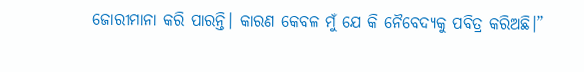ଜୋରୀମାନା କରି ପାରନ୍ତି। କାରଣ କେବଳ ମୁଁ ଯେ କି ନୈବେଦ୍ୟକୁ ପବିତ୍ର କରିଅଛି।”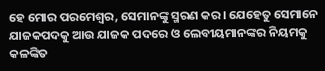ହେ ମୋର ପରମେଶ୍ୱର, ସେମାନଙ୍କୁ ସ୍ମରଣ କର। ଯେହେତୁ ସେମାନେ ଯାଜକପଦକୁ ଆଉ ଯାଜକ ପଦରେ ଓ ଲେବୀୟମାନଙ୍କର ନିୟମକୁ କଳଙ୍କିତ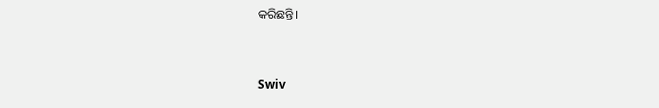କରିଛନ୍ତି।


Swiv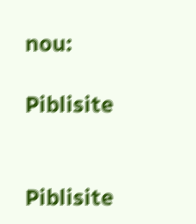nou:

Piblisite


Piblisite